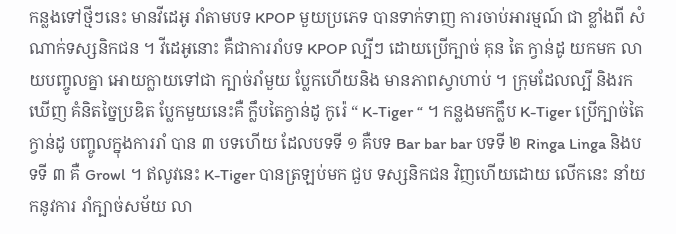កន្លងទៅថ្មីៗនេះ មានវីដេអូ រាំតាមបទ KPOP មួយប្រភេទ បានទាក់ទាញ ការចាប់អារម្មណ៍ ជា ខ្លាំងពី សំណាក់ទស្សនិកជន ។ វីដេអូនោះ គឺជាការរាំបទ KPOP ល្បីៗ ដោយប្រើក្បាច់ គុន តៃ ក្វាន់ដូ យកមក លាយបញ្ចូលគ្នា អោយក្លាយទៅជា ក្បាច់រាំមួយ ប្លែកហើយនិង មានភាពស្វាហាប់ ។ ក្រុមដែលល្បី និងរកឃើញ គំនិតច្នៃប្រឌិត ប្លែកមួយនេះគឺ ក្លឹបតៃក្វាន់ដូ កូរ៉េ “ K-Tiger “ ។ កន្លងមកក្លឹប K-Tiger ប្រើក្បាច់តៃក្វាន់ដូ បញ្ចូលក្នុងការរាំ បាន ៣ បទហើយ ដែលបទទី ១ គឺបទ Bar bar bar បទទី ២ Ringa Linga និងបទទី ៣ គឺ Growl ។ ឥលូវនេះ K-Tiger បានត្រឡប់មក ជួប ទស្សនិកជន វិញហើយដោយ លើកនេះ នាំយកនូវការ រាំក្បាច់សម័យ លា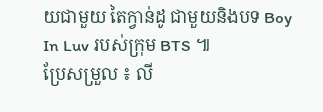យជាមួយ តៃក្វាន់ដូ ជាមួយនិងបទ Boy In Luv របស់ក្រុម BTS ៕
ប្រែសម្រួល ៖ លី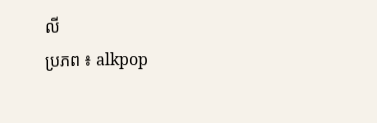លី
ប្រភព ៖ alkpop